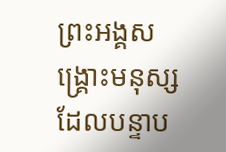ព្រះអង្គសង្គ្រោះមនុស្សដែលបន្ទាប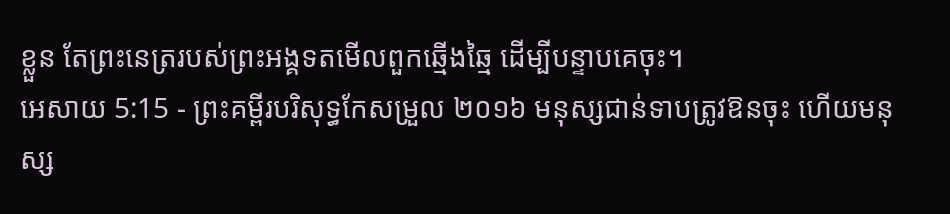ខ្លួន តែព្រះនេត្ររបស់ព្រះអង្គទតមើលពួកឆ្មើងឆ្មៃ ដើម្បីបន្ទាបគេចុះ។
អេសាយ 5:15 - ព្រះគម្ពីរបរិសុទ្ធកែសម្រួល ២០១៦ មនុស្សជាន់ទាបត្រូវឱនចុះ ហើយមនុស្ស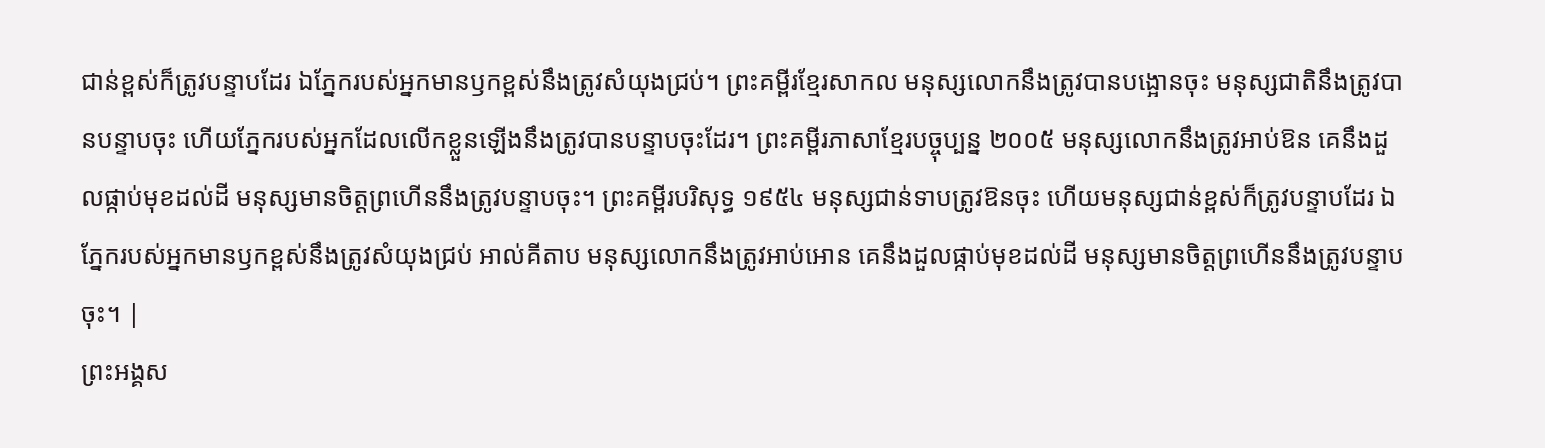ជាន់ខ្ពស់ក៏ត្រូវបន្ទាបដែរ ឯភ្នែករបស់អ្នកមានឫកខ្ពស់នឹងត្រូវសំយុងជ្រប់។ ព្រះគម្ពីរខ្មែរសាកល មនុស្សលោកនឹងត្រូវបានបង្អោនចុះ មនុស្សជាតិនឹងត្រូវបានបន្ទាបចុះ ហើយភ្នែករបស់អ្នកដែលលើកខ្លួនឡើងនឹងត្រូវបានបន្ទាបចុះដែរ។ ព្រះគម្ពីរភាសាខ្មែរបច្ចុប្បន្ន ២០០៥ មនុស្សលោកនឹងត្រូវអាប់ឱន គេនឹងដួលផ្កាប់មុខដល់ដី មនុស្សមានចិត្តព្រហើននឹងត្រូវបន្ទាបចុះ។ ព្រះគម្ពីរបរិសុទ្ធ ១៩៥៤ មនុស្សជាន់ទាបត្រូវឱនចុះ ហើយមនុស្សជាន់ខ្ពស់ក៏ត្រូវបន្ទាបដែរ ឯភ្នែករបស់អ្នកមានឫកខ្ពស់នឹងត្រូវសំយុងជ្រប់ អាល់គីតាប មនុស្សលោកនឹងត្រូវអាប់អោន គេនឹងដួលផ្កាប់មុខដល់ដី មនុស្សមានចិត្តព្រហើននឹងត្រូវបន្ទាបចុះ។ |
ព្រះអង្គស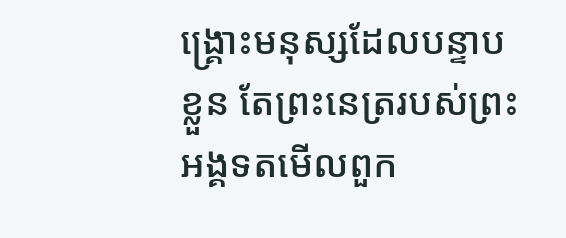ង្គ្រោះមនុស្សដែលបន្ទាបខ្លួន តែព្រះនេត្ររបស់ព្រះអង្គទតមើលពួក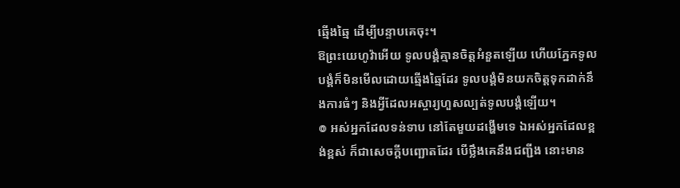ឆ្មើងឆ្មៃ ដើម្បីបន្ទាបគេចុះ។
ឱព្រះយេហូវ៉ាអើយ ទូលបង្គំគ្មានចិត្តអំនួតឡើយ ហើយភ្នែកទូលបង្គំក៏មិនមើលដោយឆ្មើងឆ្មៃដែរ ទូលបង្គំមិនយកចិត្តទុកដាក់នឹងការធំៗ និងអ្វីដែលអស្ចារ្យហួសល្បត់ទូលបង្គំឡើយ។
៙ អស់អ្នកដែលទន់ទាប នៅតែមួយដង្ហើមទេ ឯអស់អ្នកដែលខ្ពង់ខ្ពស់ ក៏ជាសេចក្ដីបញ្ឆោតដែរ បើថ្លឹងគេនឹងជញ្ជីង នោះមាន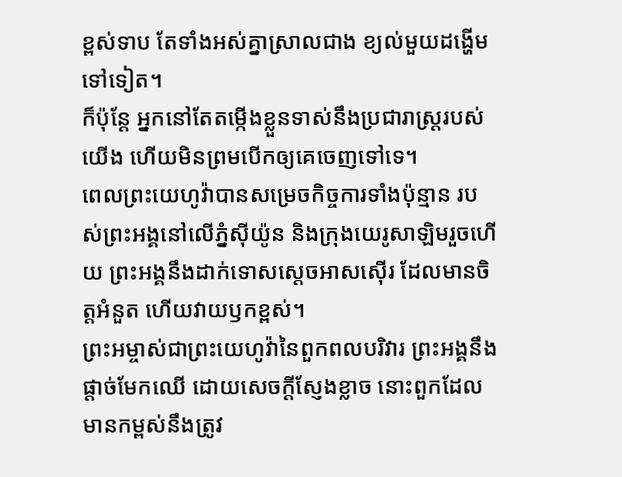ខ្ពស់ទាប តែទាំងអស់គ្នាស្រាលជាង ខ្យល់មួយដង្ហើមទៅទៀត។
ក៏ប៉ុន្ដែ អ្នកនៅតែតម្កើងខ្លួនទាស់នឹងប្រជារាស្ត្ររបស់យើង ហើយមិនព្រមបើកឲ្យគេចេញទៅទេ។
ពេលព្រះយេហូវ៉ាបានសម្រេចកិច្ចការទាំងប៉ុន្មាន របស់ព្រះអង្គនៅលើភ្នំស៊ីយ៉ូន និងក្រុងយេរូសាឡិមរួចហើយ ព្រះអង្គនឹងដាក់ទោសស្តេចអាសស៊ើរ ដែលមានចិត្តអំនួត ហើយវាយឫកខ្ពស់។
ព្រះអម្ចាស់ជាព្រះយេហូវ៉ានៃពួកពលបរិវារ ព្រះអង្គនឹងផ្តាច់មែកឈើ ដោយសេចក្ដីស្ញែងខ្លាច នោះពួកដែលមានកម្ពស់នឹងត្រូវ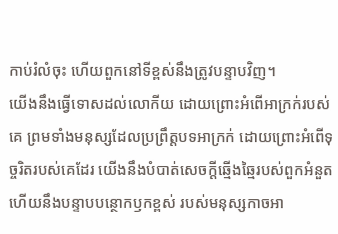កាប់រំលំចុះ ហើយពួកនៅទីខ្ពស់នឹងត្រូវបន្ទាបវិញ។
យើងនឹងធ្វើទោសដល់លោកីយ ដោយព្រោះអំពើអាក្រក់របស់គេ ព្រមទាំងមនុស្សដែលប្រព្រឹត្តបទអាក្រក់ ដោយព្រោះអំពើទុច្ចរិតរបស់គេដែរ យើងនឹងបំបាត់សេចក្ដីឆ្មើងឆ្មៃរបស់ពួកអំនួត ហើយនឹងបន្ទាបបន្ថោកឫកខ្ពស់ របស់មនុស្សកាចអា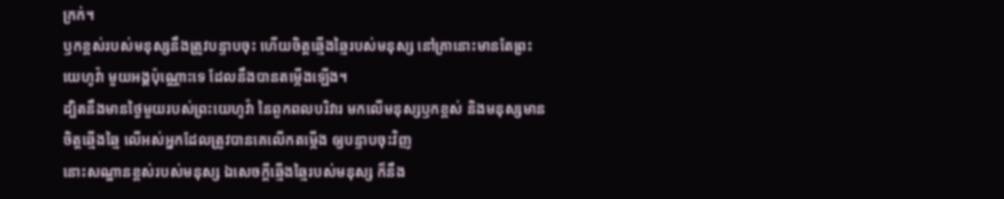ក្រក់។
ឫកខ្ពស់របស់មនុស្សនឹងត្រូវបន្ទាបចុះ ហើយចិត្តឆ្មើងឆ្មៃរបស់មនុស្ស នៅគ្រានោះមានតែព្រះយេហូវ៉ា មួយអង្គប៉ុណ្ណោះទេ ដែលនឹងបានតម្កើងឡើង។
ដ្បិតនឹងមានថ្ងៃមួយរបស់ព្រះយេហូវ៉ា នៃពួកពលបរិវារ មកលើមនុស្សឫកខ្ពស់ និងមនុស្សមានចិត្តឆ្មើងឆ្មៃ លើអស់អ្នកដែលត្រូវបានគេលើកតម្កើង ឲ្យបន្ទាបចុះវិញ
នោះសណ្ឋានខ្ពស់របស់មនុស្ស ឯសេចក្ដីឆ្មើងឆ្មៃរបស់មនុស្ស ក៏នឹង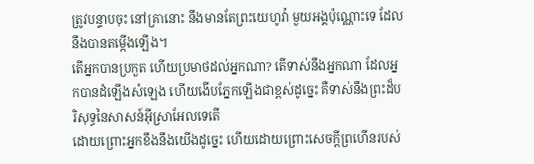ត្រូវបន្ទាបចុះ នៅគ្រានោះ នឹងមានតែព្រះយេហូវ៉ា មួយអង្គប៉ុណ្ណោះទេ ដែលនឹងបានតម្កើងឡើង។
តើអ្នកបានប្រកួត ហើយប្រមាថដល់អ្នកណា? តើទាស់នឹងអ្នកណា ដែលអ្នកបានដំឡើងសំឡេង ហើយងើបភ្នែកឡើងជាខ្ពស់ដូច្នេះ គឺទាស់នឹងព្រះដ៏បរិសុទ្ធនៃសាសន៍អ៊ីស្រាអែលទេតើ
ដោយព្រោះអ្នកខឹងនឹងយើងដូច្នេះ ហើយដោយព្រោះសេចក្ដីព្រហើនរបស់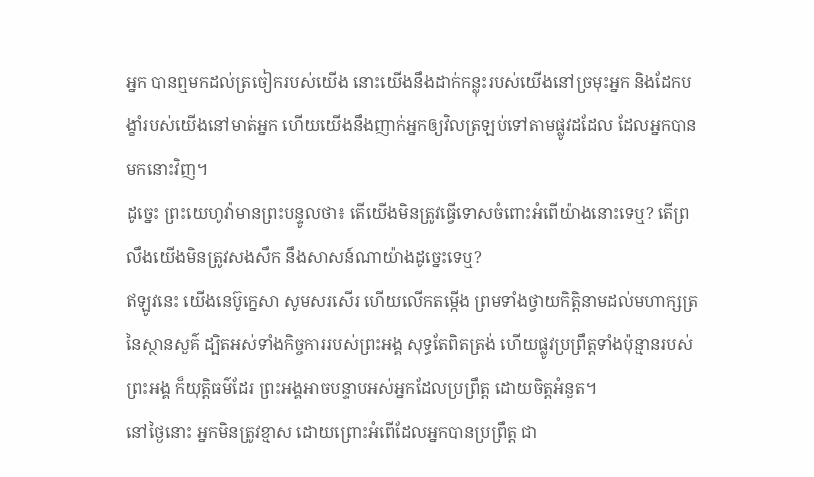អ្នក បានឮមកដល់ត្រចៀករបស់យើង នោះយើងនឹងដាក់កន្លុះរបស់យើងនៅច្រមុះអ្នក និងដែកបង្ខាំរបស់យើងនៅមាត់អ្នក ហើយយើងនឹងញាក់អ្នកឲ្យវិលត្រឡប់ទៅតាមផ្លូវដដែល ដែលអ្នកបានមកនោះវិញ។
ដូច្នេះ ព្រះយេហូវ៉ាមានព្រះបន្ទូលថា៖ តើយើងមិនត្រូវធ្វើទោសចំពោះអំពើយ៉ាងនោះទេឬ? តើព្រលឹងយើងមិនត្រូវសងសឹក នឹងសាសន៍ណាយ៉ាងដូច្នេះទេឬ?
ឥឡូវនេះ យើងនេប៊ូក្នេសា សូមសរសើរ ហើយលើកតម្កើង ព្រមទាំងថ្វាយកិត្តិនាមដល់មហាក្សត្រនៃស្ថានសួគ៌ ដ្បិតអស់ទាំងកិច្ចការរបស់ព្រះអង្គ សុទ្ធតែពិតត្រង់ ហើយផ្លូវប្រព្រឹត្តទាំងប៉ុន្មានរបស់ព្រះអង្គ ក៏យុត្តិធម៌ដែរ ព្រះអង្គអាចបន្ទាបអស់អ្នកដែលប្រព្រឹត្ត ដោយចិត្តអំនួត។
នៅថ្ងៃនោះ អ្នកមិនត្រូវខ្មាស ដោយព្រោះអំពើដែលអ្នកបានប្រព្រឹត្ត ជា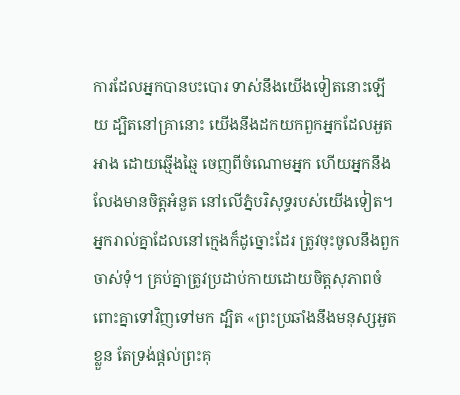ការដែលអ្នកបានបះបោរ ទាស់នឹងយើងទៀតនោះឡើយ ដ្បិតនៅគ្រានោះ យើងនឹងដកយកពួកអ្នកដែលអួតអាង ដោយឆ្មើងឆ្មៃ ចេញពីចំណោមអ្នក ហើយអ្នកនឹងលែងមានចិត្តអំនួត នៅលើភ្នំបរិសុទ្ធរបស់យើងទៀត។
អ្នករាល់គ្នាដែលនៅក្មេងក៏ដូច្នោះដែរ ត្រូវចុះចូលនឹងពួកចាស់ទុំ។ គ្រប់គ្នាត្រូវប្រដាប់កាយដោយចិត្តសុភាពចំពោះគ្នាទៅវិញទៅមក ដ្បិត «ព្រះប្រឆាំងនឹងមនុស្សអួតខ្លួន តែទ្រង់ផ្តល់ព្រះគុ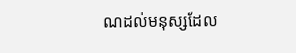ណដល់មនុស្សដែល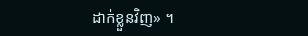ដាក់ខ្លួនវិញ» ។